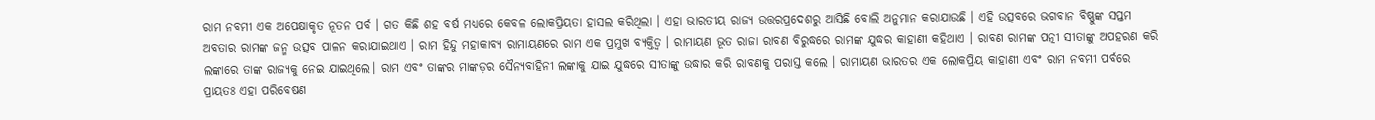ରାମ ନବମୀ ଏକ ଅପେକ୍ଷାକୃତ ନୂତନ ପର୍ବ । ଗତ କିଛି ଶହ ବର୍ଷ ମଧ୍ୟରେ କେବଳ ଲୋକପ୍ରିୟତା ହାସଲ କରିଥିଲା । ଏହା ଭାରତୀୟ ରାଜ୍ୟ ଉତ୍ତରପ୍ରଦେଶରୁ ଆସିଛି ବୋଲି ଅନୁମାନ କରାଯାଉଛି । ଏହି ଉତ୍ସବରେ ଭଗବାନ ବିଷ୍ଣୁଙ୍କ ସପ୍ତମ ଅବତାର ରାମଙ୍କ ଜନ୍ମ ଉତ୍ସବ ପାଳନ କରାଯାଇଥାଏ । ରାମ ହିନ୍ଦୁ ମହାକାବ୍ୟ ରାମାୟଣରେ ରାମ ଏକ ପ୍ରମୁଖ ବ୍ୟକ୍ତିତ୍ୱ । ରାମାୟଣ ଭୂତ ରାଜା ରାବଣ ବିରୁଦ୍ଧରେ ରାମଙ୍କ ଯୁଦ୍ଧର କାହାଣୀ କହିଥାଏ । ରାବଣ ରାମଙ୍କ ପତ୍ନୀ ସୀତାଙ୍କୁ ଅପହରଣ କରି ଲଙ୍କାରେ ତାଙ୍କ ରାଜ୍ୟକୁ ନେଇ ଯାଇଥିଲେ। ରାମ ଏବଂ ତାଙ୍କର ମାଙ୍କଡ଼ର ସୈନ୍ୟବାହିନୀ ଲଙ୍କାକୁ ଯାଇ ଯୁଦ୍ଧରେ ସୀତାଙ୍କୁ ଉଦ୍ଧାର କରି ରାବଣକୁ ପରାସ୍ତ କଲେ । ରାମାୟଣ ଭାରତର ଏକ ଲୋକପ୍ରିୟ କାହାଣୀ ଏବଂ ରାମ ନବମୀ ପର୍ବରେ ପ୍ରାୟତଃ ଏହା ପରିବେଷଣ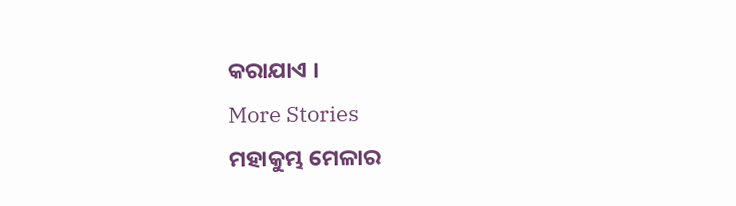କରାଯାଏ ।
More Stories
ମହାକୁମ୍ଭ ମେଳାର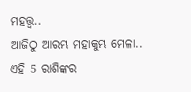ମହତ୍ତ୍ବ..
ଆଜିଠୁ ଆରମ୍ଭ ମହାକୁମ୍ଭ ମେଳା..
ଏହି 5 ରାଶିଙ୍କର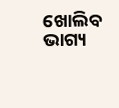ଖୋଲିବ ଭାଗ୍ୟ